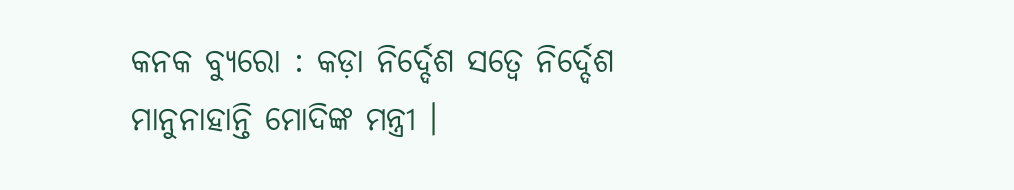କନକ ବ୍ୟୁରୋ : କଡ଼ା ନିର୍ଦ୍ଦେଶ ସତ୍ୱେ ନିର୍ଦ୍ଦେଶ ମାନୁନାହାନ୍ତି ମୋଦିଙ୍କ ମନ୍ତ୍ରୀ ।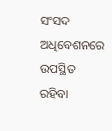ସଂସଦ ଅଧିବେଶନରେ ଉପସ୍ଥିତ ରହିବା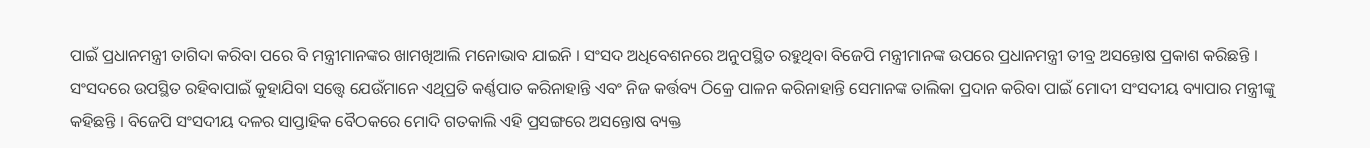ପାଇଁ ପ୍ରଧାନମନ୍ତ୍ରୀ ତାଗିଦା କରିବା ପରେ ବି ମନ୍ତ୍ରୀମାନଙ୍କର ଖାମଖିଆଲି ମନୋଭାବ ଯାଇନି । ସଂସଦ ଅଧିବେଶନରେ ଅନୁପସ୍ଥିତ ରହୁଥିବା ବିଜେପି ମନ୍ତ୍ରୀମାନଙ୍କ ଉପରେ ପ୍ରଧାନମନ୍ତ୍ରୀ ତୀବ୍ର ଅସନ୍ତୋଷ ପ୍ରକାଶ କରିଛନ୍ତି । ସଂସଦରେ ଉପସ୍ଥିତ ରହିବାପାଇଁ କୁହାଯିବା ସତ୍ତ୍ବେ ଯେଉଁମାନେ ଏଥିପ୍ରତି କର୍ଣ୍ଣପାତ କରିନାହାନ୍ତି ଏବଂ ନିଜ କର୍ତ୍ତବ୍ୟ ଠିକ୍ରେ ପାଳନ କରିନାହାନ୍ତି ସେମାନଙ୍କ ତାଲିକା ପ୍ରଦାନ କରିବା ପାଇଁ ମୋଦୀ ସଂସଦୀୟ ବ୍ୟାପାର ମନ୍ତ୍ରୀଙ୍କୁ କହିଛନ୍ତି । ବିଜେପି ସଂସଦୀୟ ଦଳର ସାପ୍ତାହିକ ବୈଠକରେ ମୋଦି ଗତକାଲି ଏହି ପ୍ରସଙ୍ଗରେ ଅସନ୍ତୋଷ ବ୍ୟକ୍ତ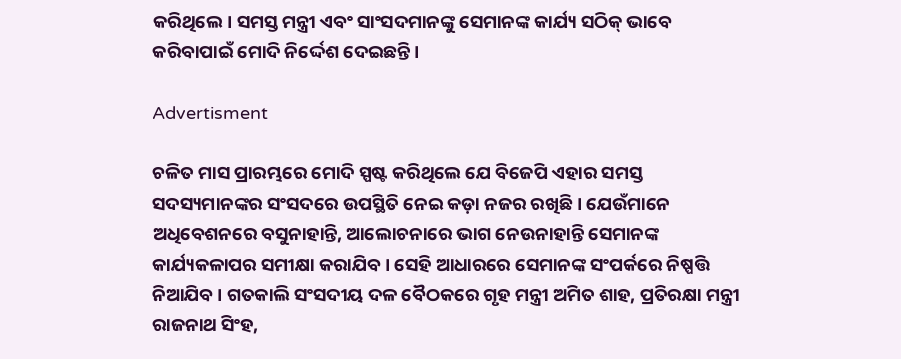କରିଥିଲେ। ସମସ୍ତ ମନ୍ତ୍ରୀ ଏବଂ ସାଂସଦମାନଙ୍କୁ ସେମାନଙ୍କ କାର୍ଯ୍ୟ ସଠିକ୍ ଭାବେ କରିବାପାଇଁ ମୋଦି ନିର୍ଦ୍ଦେଶ ଦେଇଛନ୍ତି।

Advertisment

ଚଳିତ ମାସ ପ୍ରାରମ୍ଭରେ ମୋଦି ସ୍ପଷ୍ଟ କରିଥିଲେ ଯେ ବିଜେପି ଏହାର ସମସ୍ତ ସଦସ୍ୟମାନଙ୍କର ସଂସଦରେ ଉପସ୍ଥିତି ନେଇ କଡ଼ା ନଜର ରଖିଛି । ଯେଉଁମାନେ ଅଧିବେଶନରେ ବସୁନାହାନ୍ତି, ଆଲୋଚନାରେ ଭାଗ ନେଉନାହାନ୍ତି ସେମାନଙ୍କ କାର୍ଯ୍ୟକଳାପର ସମୀକ୍ଷା କରାଯିବ । ସେହି ଆଧାରରେ ସେମାନଙ୍କ ସଂପର୍କରେ ନିଷ୍ପତ୍ତି ନିଆଯିବ । ଗତକାଲି ସଂସଦୀୟ ଦଳ ବୈଠକରେ ଗୃହ ମନ୍ତ୍ରୀ ଅମିତ ଶାହ, ପ୍ରତିରକ୍ଷା ମନ୍ତ୍ରୀ ରାଜନାଥ ସିଂହ,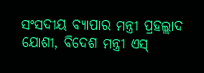ସଂସଦୀୟ ବ୍ୟାପାର ମନ୍ତ୍ରୀ ପ୍ରହଲ୍ଲାଦ ଯୋଶୀ, ବିଦେଶ ମନ୍ତ୍ରୀ ଏସ୍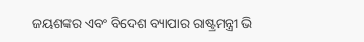ଜୟଶଙ୍କର ଏବଂ ବିଦେଶ ବ୍ୟାପାର ରାଷ୍ଟ୍ରମନ୍ତ୍ରୀ ଭି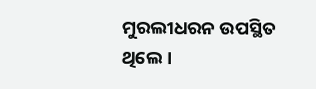ମୁରଲୀଧରନ ଉପସ୍ଥିତ ଥିଲେ ।